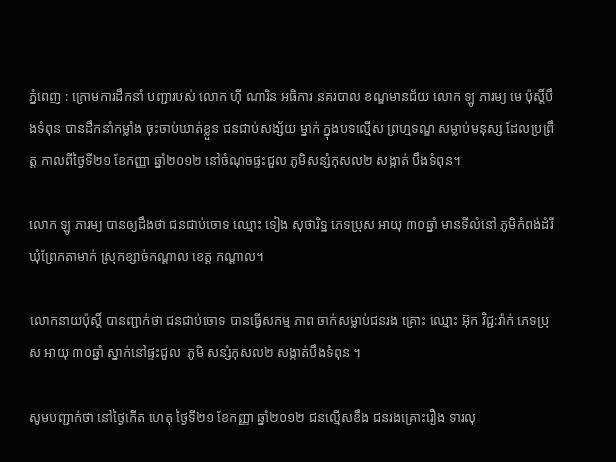ភ្នំពេញ : ក្រោមការដឹកនាំ បញ្ជារបស់ លោក ហ៊ី ណារិន អធិការ នគរបាល ខណ្ឌមានជ័យ លោក ឡូ ភារម្យ មេ ប៉ុស្តិ៍បឹងទំពុន បានដឹកនាំកម្លាំង ចុះចាប់ឃាត់ខ្លួន ជនជាប់សង្ស័យ ម្នាក់ ក្នុងបទល្មើស ព្រហ្មទណ្ឌ សម្លាប់មនុស្ស ដែលប្រព្រឹត្ត កាលពីថ្ងៃទី២១ ខែកញ្ញា ឆ្នាំ២០១២ នៅចំណុចផ្ទះជួល ភូមិសន្សំកុសល២ សង្កាត់ បឹងទំពុន។

លោក ឡូ ភារម្យ បានឲ្យដឹងថា ជនជាប់ចោទ ឈ្មោះ ទៀង សុថារិទ្ឋ ភេទប្រុស អាយុ ៣០ឆ្នាំ មានទីលំនៅ ភូមិកំពង់ដំរី ឃុំព្រែកតាមាក់ ស្រុកខ្សាច់កណ្តាល ខេត្ត កណ្តាល។

លោកនាយប៉ុស្តិ៍ បានញ្ជាក់ថា ជនជាប់ចោទ បានធ្វើសកម្ម ភាព ចាក់សម្លាប់ជនរង គ្រោះ ឈ្មោះ អ៊ុក វិជ្ជ:រ៉ាក់ ភេទប្រុស អាយុ ៣០ឆ្នាំ ស្នាក់នៅផ្ទះជួល  ភូមិ សន្សំកុសល២ សង្កាត់បឹងទំពុន ។

សូមបញ្ជាក់ថា នៅថ្ងៃកើត ហេតុ ថ្ងៃទី២១ ខែកញ្ញា ឆ្នាំ២០១២ ជនល្មើសខឹង ជនរងគ្រោះរឿង ទារលុ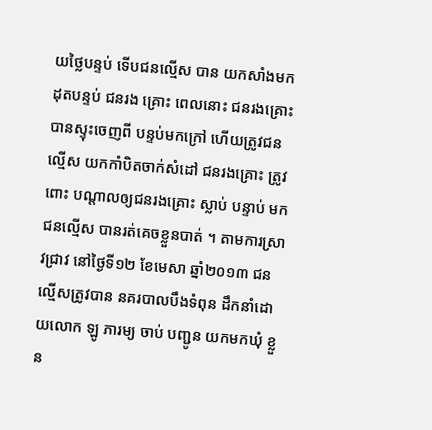យថ្លៃបន្ទប់ ទើបជនល្មើស បាន យកសាំងមកដុតបន្ទប់ ជនរង គ្រោះ ពេលនោះ ជនរងគ្រោះ បានស្ទុះចេញពី បន្ទប់មកក្រៅ ហើយត្រូវជន ល្មើស យកកាំបិតចាក់សំដៅ ជនរងគ្រោះ ត្រូវពោះ បណ្តាលឲ្យជនរងគ្រោះ ស្លាប់ បន្ទាប់ មកជនល្មើស បានរត់គេចខ្លួនបាត់ ។ តាមការស្រាវជ្រាវ នៅថ្ងៃទី១២ ខែមេសា ឆ្នាំ២០១៣ ជនល្មើសត្រូវបាន នគរបាលបឹងទំពុន ដឹកនាំដោយលោក ឡូ ភារម្យ ចាប់ បញ្ជូន យកមកឃុំ ខ្លួន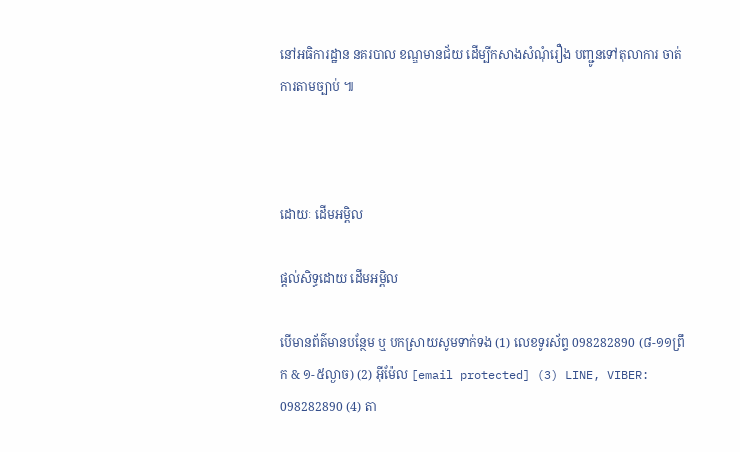នៅអធិការដ្ឋាន នគរបាល ខណ្ឌមានជ័យ ដើម្បីកសាងសំណុំរឿង បញ្ជូនទៅតុលាការ ចាត់ការតាមច្បាប់ ៕



ដោយៈ ដើមអម្ពិល

ផ្តល់សិទ្ធដោយ ដើមអម្ពិល

បើមានព័ត៌មានបន្ថែម ឬ បកស្រាយសូមទាក់ទង (1) លេខទូរស័ព្ទ 098282890 (៨-១១ព្រឹក & ១-៥ល្ងាច) (2) អ៊ីម៉ែល [email protected] (3) LINE, VIBER: 098282890 (4) តា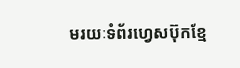មរយៈទំព័រហ្វេសប៊ុកខ្មែ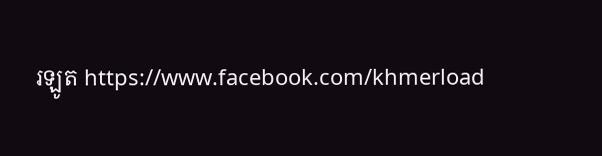រឡូត https://www.facebook.com/khmerload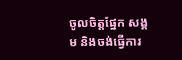ចូលចិត្តផ្នែក សង្គម និងចង់ធ្វើការ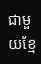ជាមួយខ្មែ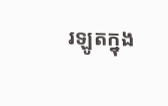រឡូតក្នុង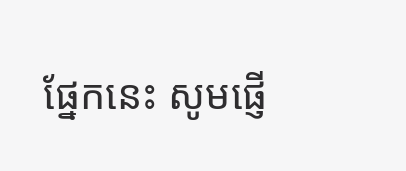ផ្នែកនេះ សូមផ្ញើ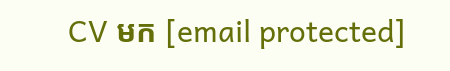CV មក [email protected]